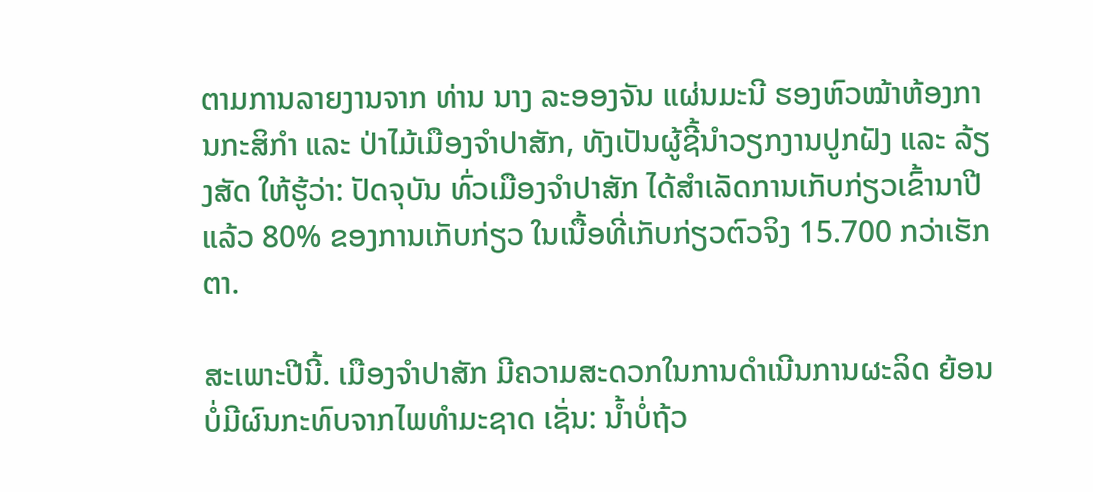ຕາມການລາຍງານຈາກ ທ່ານ ນາງ ລະອອງຈັນ ແຜ່ນມະນີ ຮອງຫົວໝ້າຫ້ອງການກະສິກຳ ແລະ ປ່າໄມ້ເມືອງຈຳປາສັກ, ທັງເປັນຜູ້ຊີ້ນຳວຽກງານປູກຝັງ ແລະ ລ້ຽງສັດ ໃຫ້ຮູ້ວ່າ: ປັດຈຸບັນ ທົ່ວເມືອງຈຳປາສັກ ໄດ້ສຳເລັດການເກັບກ່ຽວເຂົ້ານາປີ ແລ້ວ 80% ຂອງການເກັບກ່ຽວ ໃນເນື້ອທີ່ເກັບກ່ຽວຕົວຈິງ 15.700 ກວ່າເຮັກຕາ.

ສະເພາະປີນີ້. ເມືອງຈຳປາສັກ ມີຄວາມສະດວກໃນການດຳເນີນການຜະລິດ ຍ້ອນບໍ່ມີຜົນກະທົບຈາກໄພທຳມະຊາດ ເຊັ່ນ: ນໍ້າບໍ່ຖ້ວ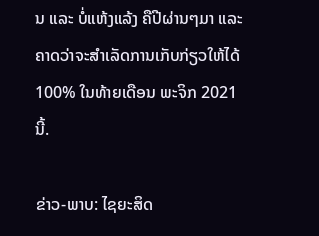ນ ແລະ ບໍ່ແຫ້ງແລ້ງ ຄືປີຜ່ານໆມາ ແລະ ຄາດວ່າຈະສຳເລັດການເກັບກ່ຽວໃຫ້ໄດ້ 100% ໃນທ້າຍເດືອນ ພະຈິກ 2021 ນີ້.

ຂ່າວ-ພາບ: ໄຊຍະສິດ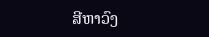ສີຫາວົງ